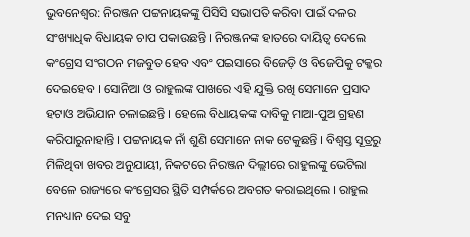ଭୁବନେଶ୍ୱର: ନିରଞ୍ଜନ ପଟ୍ଟନାୟକଙ୍କୁ ପିସିସି ସଭାପତି କରିବା ପାଇଁ ଦଳର ସଂଖ୍ୟାଧିକ ବିଧାୟକ ଚାପ ପକାଉଛନ୍ତି । ନିରଞ୍ଜନଙ୍କ ହାତରେ ଦାୟିତ୍ୱ ଦେଲେ କଂଗ୍ରେସ ସଂଗଠନ ମଜବୁତ ହେବ ଏବଂ ପଇସାରେ ବିଜେଡ଼ି ଓ ବିଜେପିକୁ ଟକ୍କର ଦେଇହେବ । ସୋନିଆ ଓ ରାହୁଲଙ୍କ ପାଖରେ ଏହି ଯୁକ୍ତି ରଖି ସେମାନେ ପ୍ରସାଦ ହଟାଓ ଅଭିଯାନ ଚଳାଇଛନ୍ତି । ହେଲେ ବିଧାୟକଙ୍କ ଦାବିକୁ ମାଆ-ପୁଅ ଗ୍ରହଣ କରିପାରୁନାହାନ୍ତି । ପଟ୍ଟନାୟକ ନାଁ ଶୁଣି ସେମାନେ ନାକ ଟେକୁଛନ୍ତି । ବିଶ୍ୱସ୍ତ ସୂତ୍ରରୁ ମିଳିଥିବା ଖବର ଅନୁଯାୟୀ, ନିକଟରେ ନିରଞ୍ଜନ ଦିଲ୍ଲୀରେ ରାହୁଲଙ୍କୁ ଭେଟିଲା ବେଳେ ରାଜ୍ୟରେ କଂଗ୍ରେସର ସ୍ଥିତି ସମ୍ପର୍କରେ ଅବଗତ କରାଇଥିଲେ । ରାହୁଲ ମନଧ୍ୟାନ ଦେଇ ସବୁ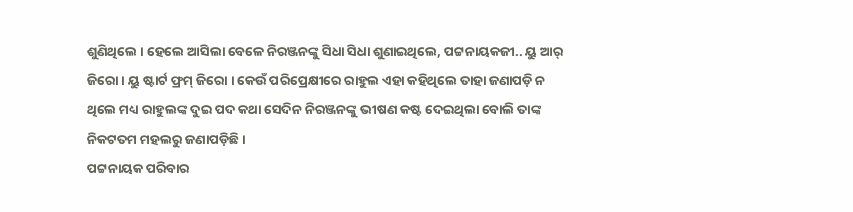ଶୁଣିଥିଲେ । ହେଲେ ଆସିଲା ବେଳେ ନିରଞ୍ଜନଙ୍କୁ ସିଧା ସିଧା ଶୁଣାଇଥିଲେ, ପଟ୍ଟନାୟକଜୀ.. ୟୁ ଆର୍ ଜିରୋ । ୟୁ ଷ୍ଟାର୍ଟ ଫ୍ରମ୍ ଜିରୋ । କେଉଁ ପରିପ୍ରେକ୍ଷୀରେ ରାହୁଲ ଏହା କହିଥିଲେ ତାହା ଜଣାପଡ଼ି ନ ଥିଲେ ମଧ୍ୟ ରାହୁଲଙ୍କ ଦୁଇ ପଦ କଥା ସେଦିନ ନିରଞ୍ଜନଙ୍କୁ ଭୀଷଣ କଷ୍ଟ ଦେଇଥିଲା ବୋଲି ତାଙ୍କ ନିକଟତମ ମହଲରୁ ଜଣାପଡ଼ିଛି ।
ପଟ୍ଟନାୟକ ପରିବାର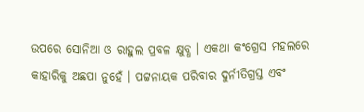ଉପରେ ସୋନିଆ ଓ ରାହୁଲ ପ୍ରବଳ କ୍ଷୁବ୍ଧ । ଏକଥା କଂଗ୍ରେସ ମହଲରେ କାହାରିକୁ ଅଛପା ନୁହେଁ । ପଟ୍ଟନାୟକ ପରିବାର ଦୁର୍ନୀତିଗ୍ରସ୍ତ ଏବଂ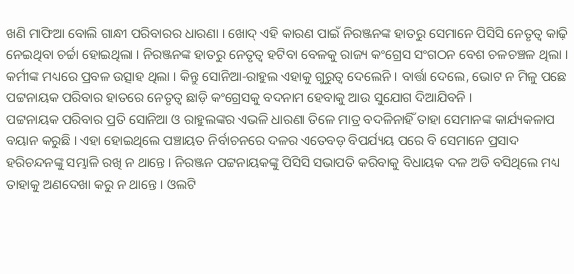ଖଣି ମାଫିଆ ବୋଲି ଗାନ୍ଧୀ ପରିବାରର ଧାରଣା । ଖୋଦ୍ ଏହି କାରଣ ପାଇଁ ନିରଞ୍ଜନଙ୍କ ହାତରୁ ସେମାନେ ପିସିସି ନେତୃତ୍ୱ କାଢ଼ି ନେଇଥିବା ଚର୍ଚ୍ଚା ହୋଇଥିଲା । ନିରଞ୍ଜନଙ୍କ ହାତରୁ ନେତୃତ୍ୱ ହଟିବା ବେଳକୁ ରାଜ୍ୟ କଂଗ୍ରେସ ସଂଗଠନ ବେଶ ଚଳଚଞ୍ଚଳ ଥିଲା । କର୍ମୀଙ୍କ ମଧ୍ୟରେ ପ୍ରବଳ ଉତ୍ସାହ ଥିଲା । କିନ୍ତୁ ସୋନିଆ-ରାହୁଲ ଏହାକୁ ଗୁରୁତ୍ୱ ଦେଲେନି । ବାର୍ତ୍ତା ଦେଲେ, ଭୋଟ ନ ମିଳୁ ପଛେ ପଟ୍ଟନାୟକ ପରିବାର ହାତରେ ନେତୃତ୍ୱ ଛାଡ଼ି କଂଗ୍ରେସକୁ ବଦନାମ ହେବାକୁ ଆଉ ସୁଯୋଗ ଦିଆଯିବନି ।
ପଟ୍ଟନାୟକ ପରିବାର ପ୍ରତି ସୋନିଆ ଓ ରାହୁଲଙ୍କର ଏଭଳି ଧାରଣା ତିଳେ ମାତ୍ର ବଦଳିନାହିଁ ତାହା ସେମାନଙ୍କ କାର୍ଯ୍ୟକଳାପ ବୟାନ କରୁଛି । ଏହା ହୋଇଥିଲେ ପଞ୍ଚାୟତ ନିର୍ବାଚନରେ ଦଳର ଏତେବଡ଼ ବିପର୍ଯ୍ୟୟ ପରେ ବି ସେମାନେ ପ୍ରସାଦ ହରିଚନ୍ଦନଙ୍କୁ ସମ୍ଭାଳି ରଖି ନ ଥାନ୍ତେ । ନିରଞ୍ଜନ ପଟ୍ଟନାୟକଙ୍କୁ ପିସିସି ସଭାପତି କରିବାକୁ ବିଧାୟକ ଦଳ ଅଡି ବସିଥିଲେ ମଧ୍ୟ ତାହାକୁ ଅଣଦେଖା କରୁ ନ ଥାନ୍ତେ । ଓଲଟି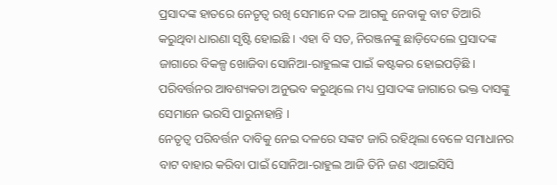ପ୍ରସାଦଙ୍କ ହାତରେ ନେତୃତ୍ୱ ରଖି ସେମାନେ ଦଳ ଆଗକୁ ନେବାକୁ ବାଟ ତିଆରି କରୁଥିବା ଧାରଣା ସୃଷ୍ଟି ହୋଇଛି । ଏହା ବି ସତ, ନିରଞ୍ଜନଙ୍କୁ ଛାଡ଼ିଦେଲେ ପ୍ରସାଦଙ୍କ ଜାଗାରେ ବିକଳ୍ପ ଖୋଜିବା ସୋନିଆ-ରାହୁଲଙ୍କ ପାଇଁ କଷ୍ଟକର ହୋଇପଡ଼ିଛି । ପରିବର୍ତ୍ତନର ଆବଶ୍ୟକତା ଅନୁଭବ କରୁଥିଲେ ମଧ୍ୟ ପ୍ରସାଦଙ୍କ ଜାଗାରେ ଭକ୍ତ ଦାସଙ୍କୁ ସେମାନେ ଭରସି ପାରୁନାହାନ୍ତି ।
ନେତୃତ୍ୱ ପରିବର୍ତ୍ତନ ଦାବିକୁ ନେଇ ଦଳରେ ସଙ୍କଟ ଜାରି ରହିଥିଲା ବେଳେ ସମାଧାନର ବାଟ ବାହାର କରିବା ପାଇଁ ସୋନିଆ-ରାହୁଲ ଆଜି ତିନି ଜଣ ଏଆଇସିସି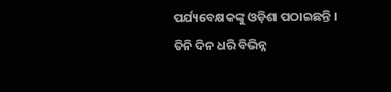ପର୍ଯ୍ୟବେକ୍ଷକଙ୍କୁ ଓଡ଼ିଶା ପଠାଇଛନ୍ତି । ତିନି ଦିନ ଧରି ବିଭିନ୍ନ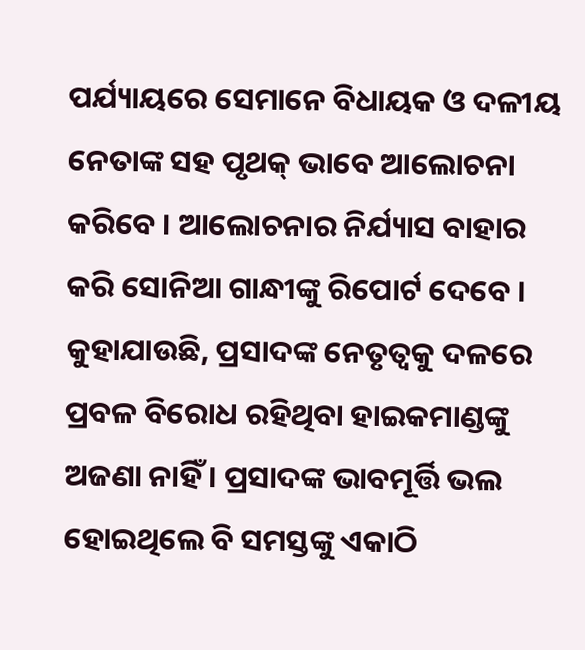ପର୍ଯ୍ୟାୟରେ ସେମାନେ ବିଧାୟକ ଓ ଦଳୀୟ ନେତାଙ୍କ ସହ ପୃଥକ୍ ଭାବେ ଆଲୋଚନା କରିବେ । ଆଲୋଚନାର ନିର୍ଯ୍ୟାସ ବାହାର କରି ସୋନିଆ ଗାନ୍ଧୀଙ୍କୁ ରିପୋର୍ଟ ଦେବେ ।
କୁହାଯାଉଛି, ପ୍ରସାଦଙ୍କ ନେତୃତ୍ୱକୁ ଦଳରେ ପ୍ରବଳ ବିରୋଧ ରହିଥିବା ହାଇକମାଣ୍ଡଙ୍କୁ ଅଜଣା ନାହିଁ । ପ୍ରସାଦଙ୍କ ଭାବମୂର୍ତ୍ତି ଭଲ ହୋଇଥିଲେ ବି ସମସ୍ତଙ୍କୁ ଏକାଠି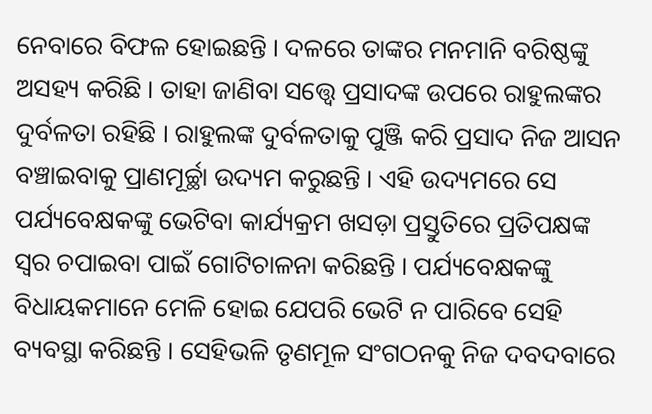ନେବାରେ ବିଫଳ ହୋଇଛନ୍ତି । ଦଳରେ ତାଙ୍କର ମନମାନି ବରିଷ୍ଠଙ୍କୁ ଅସହ୍ୟ କରିଛି । ତାହା ଜାଣିବା ସତ୍ତ୍ୱେ ପ୍ରସାଦଙ୍କ ଉପରେ ରାହୁଲଙ୍କର ଦୁର୍ବଳତା ରହିଛି । ରାହୁଲଙ୍କ ଦୁର୍ବଳତାକୁ ପୁଞ୍ଜି କରି ପ୍ରସାଦ ନିଜ ଆସନ ବଞ୍ଚାଇବାକୁ ପ୍ରାଣମୂର୍ଚ୍ଛା ଉଦ୍ୟମ କରୁଛନ୍ତି । ଏହି ଉଦ୍ୟମରେ ସେ ପର୍ଯ୍ୟବେକ୍ଷକଙ୍କୁ ଭେଟିବା କାର୍ଯ୍ୟକ୍ରମ ଖସଡ଼ା ପ୍ରସ୍ତୁତିରେ ପ୍ରତିପକ୍ଷଙ୍କ ସ୍ୱର ଚପାଇବା ପାଇଁ ଗୋଟିଚାଳନା କରିଛନ୍ତି । ପର୍ଯ୍ୟବେକ୍ଷକଙ୍କୁ ବିଧାୟକମାନେ ମେଳି ହୋଇ ଯେପରି ଭେଟି ନ ପାରିବେ ସେହି ବ୍ୟବସ୍ଥା କରିଛନ୍ତି । ସେହିଭଳି ତୃଣମୂଳ ସଂଗଠନକୁ ନିଜ ଦବଦବାରେ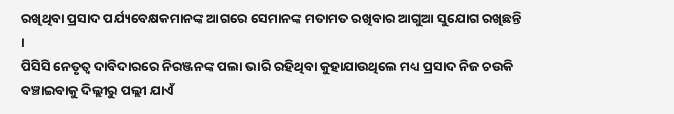ରଖିଥିବା ପ୍ରସାଦ ପର୍ଯ୍ୟବେକ୍ଷକମାନଙ୍କ ଆଗରେ ସେମାନଙ୍କ ମତାମତ ରଖିବାର ଆଗୁଆ ସୁଯୋଗ ରଖିଛନ୍ତି ।
ପିସିସି ନେତୃତ୍ୱ ଦାବିଦାରରେ ନିରଞ୍ଜନଙ୍କ ପଲା ଭାରି ରହିଥିବା କୁହାଯାଉଥିଲେ ମଧ୍ୟ ପ୍ରସାଦ ନିଜ ଚଉକି ବଞ୍ଚାଇବାକୁ ଦିଲ୍ଲୀରୁ ପଲ୍ଲୀ ଯାଏଁ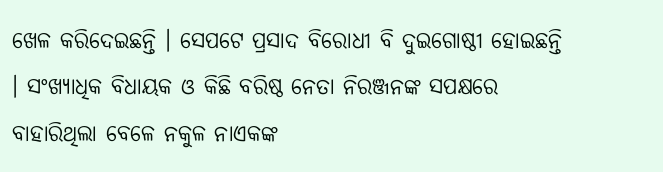ଖେଳ କରିଦେଇଛନ୍ତି । ସେପଟେ ପ୍ରସାଦ ବିରୋଧୀ ବି ଦୁଇଗୋଷ୍ଠୀ ହୋଇଛନ୍ତି । ସଂଖ୍ୟାଧିକ ବିଧାୟକ ଓ କିଛି ବରିଷ୍ଠ ନେତା ନିରଞ୍ଜନଙ୍କ ସପକ୍ଷରେ ବାହାରିଥିଲା ବେଳେ ନକୁଳ ନାଏକଙ୍କ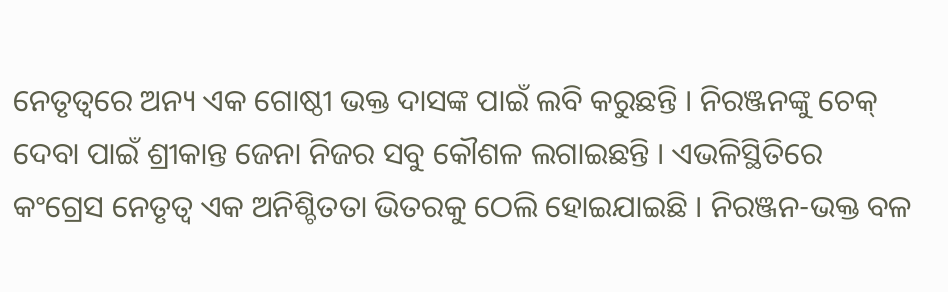ନେତୃତ୍ୱରେ ଅନ୍ୟ ଏକ ଗୋଷ୍ଠୀ ଭକ୍ତ ଦାସଙ୍କ ପାଇଁ ଲବି କରୁଛନ୍ତି । ନିରଞ୍ଜନଙ୍କୁ ଚେକ୍ ଦେବା ପାଇଁ ଶ୍ରୀକାନ୍ତ ଜେନା ନିଜର ସବୁ କୌଶଳ ଲଗାଇଛନ୍ତି । ଏଭଳିସ୍ଥିତିରେ କଂଗ୍ରେସ ନେତୃତ୍ୱ ଏକ ଅନିଶ୍ଚିତତା ଭିତରକୁ ଠେଲି ହୋଇଯାଇଛି । ନିରଞ୍ଜନ-ଭକ୍ତ ବଳ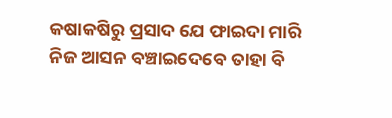କଷାକଷିରୁ ପ୍ରସାଦ ଯେ ଫାଇଦା ମାରି ନିଜ ଆସନ ବଞ୍ଚାଇଦେବେ ତାହା ବି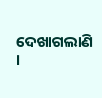ଦେଖାଗଲାଣି ।